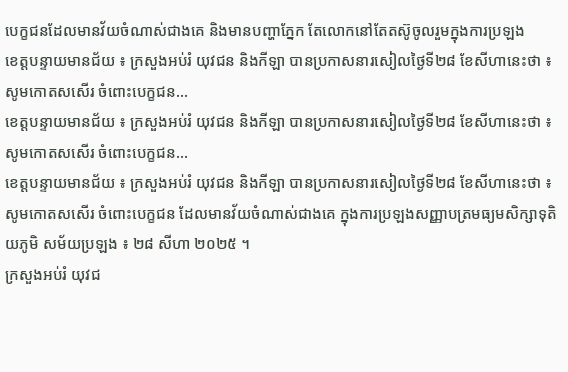បេក្ខជនដែលមានវ័យចំណាស់ជាងគេ និងមានបញ្ហាភ្នែក តែលោកនៅតែតស៊ូចូលរួមក្នុងការប្រឡង
ខេត្តបន្ទាយមានជ័យ ៖ ក្រសួងអប់រំ យុវជន និងកីឡា បានប្រកាសនារសៀលថ្ងៃទី២៨ ខែសីហានេះថា ៖ សូមកោតសសើរ ចំពោះបេក្ខជន…
ខេត្តបន្ទាយមានជ័យ ៖ ក្រសួងអប់រំ យុវជន និងកីឡា បានប្រកាសនារសៀលថ្ងៃទី២៨ ខែសីហានេះថា ៖ សូមកោតសសើរ ចំពោះបេក្ខជន…
ខេត្តបន្ទាយមានជ័យ ៖ ក្រសួងអប់រំ យុវជន និងកីឡា បានប្រកាសនារសៀលថ្ងៃទី២៨ ខែសីហានេះថា ៖ សូមកោតសសើរ ចំពោះបេក្ខជន ដែលមានវ័យចំណាស់ជាងគេ ក្នុងការប្រឡងសញ្ញាបត្រមធ្យមសិក្សាទុតិយភូមិ សម័យប្រឡង ៖ ២៨ សីហា ២០២៥ ។
ក្រសួងអប់រំ យុវជ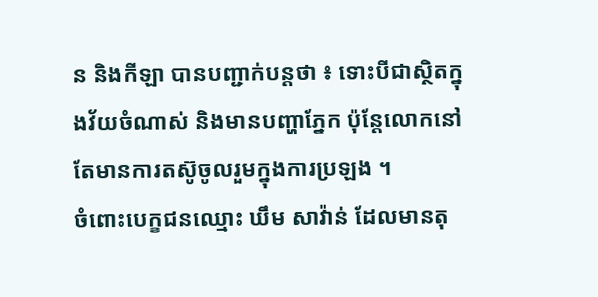ន និងកីឡា បានបញ្ជាក់បន្តថា ៖ ទោះបីជាស្ថិតក្នុងវ័យចំណាស់ និងមានបញ្ហាភ្នែក ប៉ុន្តែលោកនៅតែមានការតស៊ូចូលរួមក្នុងការប្រឡង ។
ចំពោះបេក្ខជនឈ្មោះ ឃឹម សាវ៉ាន់ ដែលមានតុ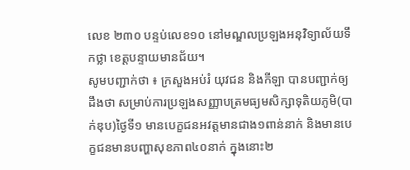លេខ ២៣០ បន្ទប់លេខ១០ នៅមណ្ឌលប្រឡងអនុវិទ្យាល័យទឹកថ្លា ខេត្តបន្ទាយមានជ័យ។
សូមបញ្ជាក់ថា ៖ ក្រសួងអប់រំ យុវជន និងកីឡា បានបញ្ជាក់ឲ្យដឹងថា សម្រាប់ការប្រឡងសញ្ញាបត្រមធ្យមសិក្សាទុតិយភូមិ(បាក់ឌុប)ថ្ងៃទី១ មានបេក្ខជនអវត្តមានជាង១ពាន់នាក់ និងមានបេក្ខជនមានបញ្ហាសុខភាព៤០នាក់ ក្នុងនោះ២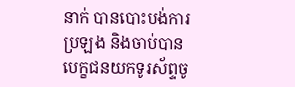នាក់ បានបោះបង់ការប្រឡង និងចាប់បានបេក្ខជនយកទូរស័ព្ទចូ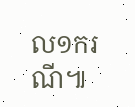ល១ករណី៕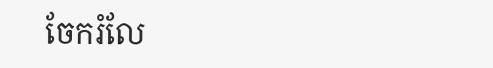ចែករំលែ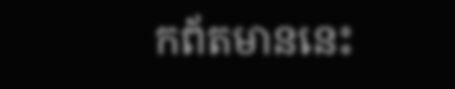កព័តមាននេះ